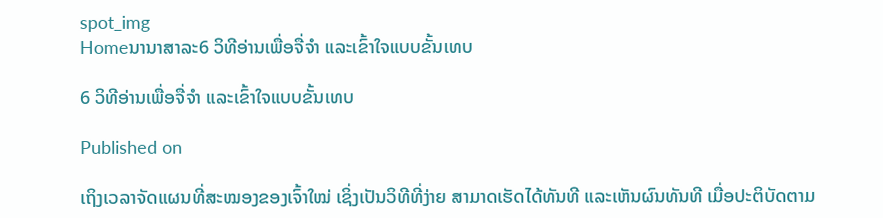spot_img
Homeນານາສາລະ6 ວິທີອ່ານເພື່ອຈື່ຈຳ ແລະເຂົ້າໃຈແບບຂັ້ນເທບ

6 ວິທີອ່ານເພື່ອຈື່ຈຳ ແລະເຂົ້າໃຈແບບຂັ້ນເທບ

Published on

ເຖິງເວລາຈັດແຜນທີ່ສະໝອງຂອງເຈົ້າໃໝ່ ເຊິ່ງເປັນວິທີທີ່ງ່າຍ ສາມາດເຮັດໄດ້ທັນທີ ແລະເຫັນຜົນທັນທີ ເມື່ອປະຕິບັດຕາມ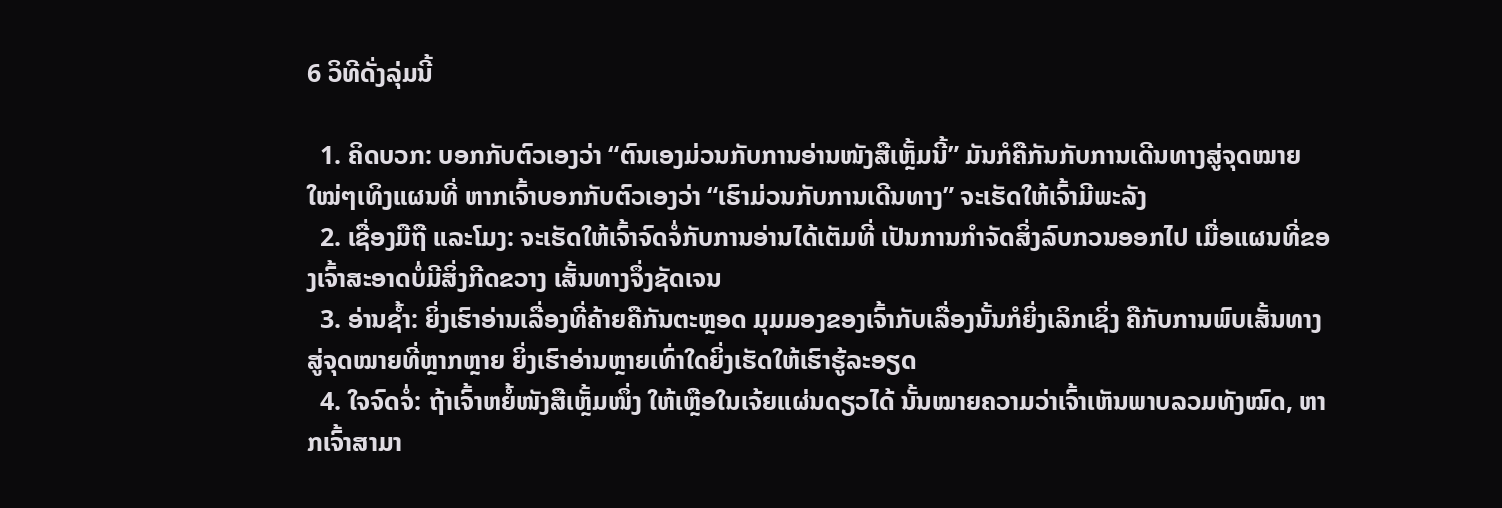6 ວິທີດັ່ງລຸ່ມນີ້

  1. ຄິດບວກ: ບອກກັບຕົວເອງວ່າ “ຕົນເອງມ່ວນກັບການອ່ານໜັງສືເຫຼັ້ມນີ້” ມັນກໍຄືກັນກັບການເດີນທາງສູ່ຈຸດໝາຍໃໝ່ໆເທິງແຜນທີ່ ຫາກເຈົ້າບອກກັບຕົວເອງວ່າ “ເຮົາມ່ວນກັບການເດີນທາງ” ຈະເຮັດໃຫ້ເຈົ້າມີພະລັງ
  2. ເຊື່ອງມືຖື ແລະໂມງ: ຈະເຮັດໃຫ້ເຈົ້າຈົດຈໍ່ກັບການອ່ານໄດ້ເຕັມທີ່ ເປັນການກຳຈັດສິ່ງລົບກວນອອກໄປ ເມື່ອແຜນທີ່ຂອງເຈົ້າສະອາດບໍ່ມີສິ່ງກີດຂວາງ ເສັ້ນທາງຈຶ່ງຊັດເຈນ
  3. ອ່ານຊໍ້າ: ຍິ່ງເຮົາອ່ານເລື່ອງທີ່ຄ້າຍຄືກັນຕະຫຼອດ ມຸມມອງຂອງເຈົ້າກັບເລື່ອງນັ້ນກໍຍິ່ງເລິກເຊິ່ງ ຄືກັບການພົບເສັ້ນທາງ ສູ່ຈຸດໝາຍທີ່ຫຼາກຫຼາຍ ຍິ່ງເຮົາອ່ານຫຼາຍເທົ່າໃດຍິ່ງເຮັດໃຫ້ເຮົາຮູ້ລະອຽດ
  4. ໃຈຈົດຈໍ່: ຖ້າເຈົ້າຫຍໍ້ໜັງສືເຫຼັ້ມໜຶ່ງ ໃຫ້ເຫຼືອໃນເຈ້ຍແຜ່ນດຽວໄດ້ ນັ້ນໝາຍຄວາມວ່າເຈົ້າເຫັນພາບລວມທັງໝົດ, ຫາກເຈົ້າສາມາ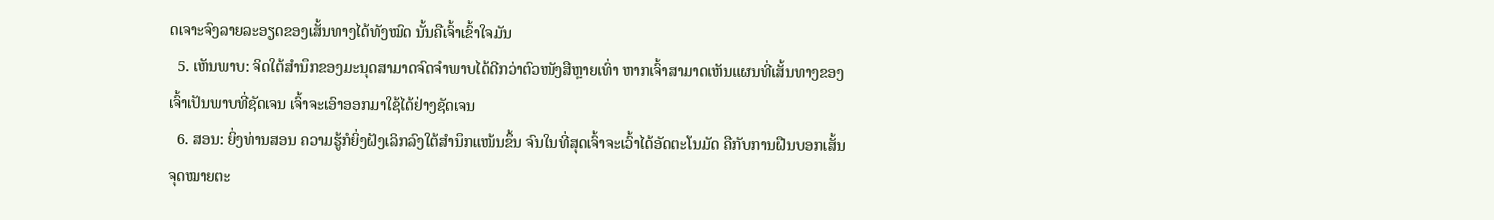ດເຈາະຈົງລາຍລະອຽດຂອງເສັ້ນທາງໄດ້ທັງໝົດ ນັ້ນຄືເຈົ້າເຂົ້າໃຈມັນ
  5. ເຫັນພາບ: ຈິດໃຕ້ສຳນຶກຂອງມະນຸດສາມາດຈົດຈຳພາບໄດ້ດີກວ່າຕົວໜັງສືຫຼາຍເທົ່າ ຫາກເຈົ້າສາມາດເຫັນແຜນທີ່ເສັ້ນທາງຂອງເຈົ້າເປັນພາບທີ່ຊັດເຈນ ເຈົ້າຈະເອົາອອກມາໃຊ້ໄດ້ຢ່າງຊັດເຈນ
  6. ສອນ: ຍິ່ງທ່ານສອນ ຄວາມຮູ້ກໍຍິ່ງຝັງເລິກລົງໃຕ້ສຳນຶກແໜ້ນຂຶ້ນ ຈົນໃນທີ່ສຸດເຈົ້າຈະເວົ້າໄດ້ອັດຕະໂນມັດ ຄືກັບການຝືນບອກເສັ້ນຈຸດໝາຍຕະ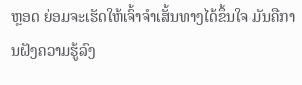ຫຼອດ ຍ່ອມຈະເຮັດໃຫ້ເຈົ້າຈຳເສັ້ນທາງໄດ້ຂຶ້ນໃຈ ມັນຄືການຝັງຄວາມຮູ້ລົງ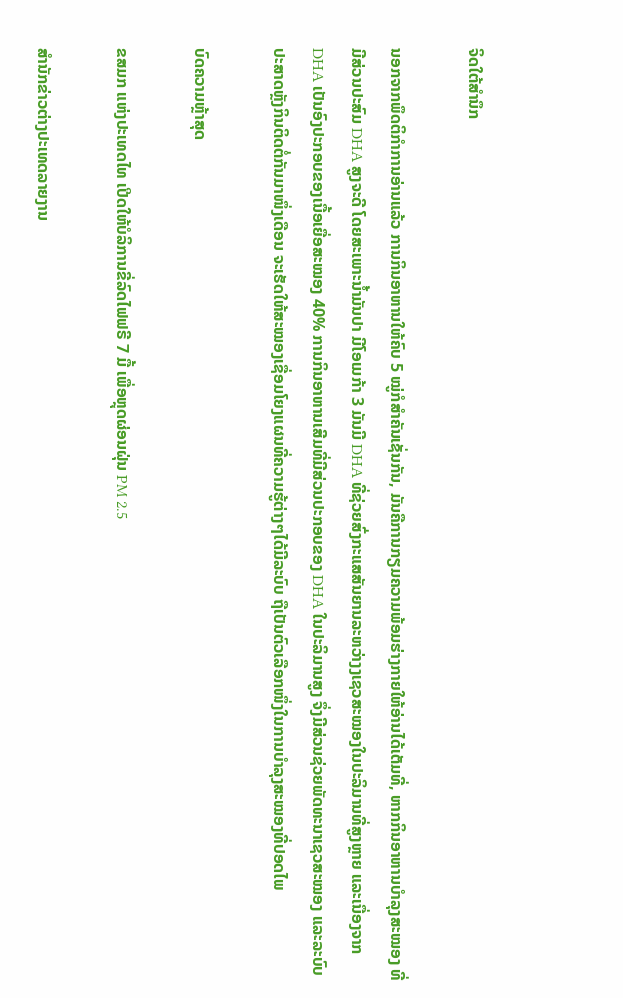ຈິດໃຕ້ສຳນຶກ

ນອກຈາກພຶດຕິກຳການອ່ານແລ້ວ ການກິນອາຫານໃຫ້ຄົບ 5 ໝູ່ກໍສຳຄັນເຊັ່ນກັນ, ມັນຄືການກຽມຄວາມພ້ອມຮ່າງກາຍໃຫ້ອ່ານໄດ້ເຕັມທີ່, ຫາກກິນອາຫານບຳລຸງສະໝອງ ທີ່ມີສ່ວນປະສົມ DHA ສູງຈະດີ ໂດຍສະເພາະນໍ້າມັນປາ ມີໂອເມກ້າ 3 ມັນມີ DHA ທີ່ຊ່ວຍສົ່ງກະແສສັນຍານລະຫວ່າງງເຊວສະໝອງໃນປະລິມານທີ່ສູງຫຼາຍ ແລະເນື່ອງຈາກ DHA ເປັນອົງປະກອບຂອງເນື້ອເຍື່ອສະໝອງ 40% ການກິນອາຫານເສີມທີ່ມີສ່ວນປະກອບຂອງ DHA ໃນປະລິມານສູງ ຈຶ່ງມີສ່ວນຊ່ວຍພັດທະນາເຊວສະໝອງ ແລະລະບົບປະສາດຫຼັງກິນຕິດຕໍ່ກັນມາໜຶ່ງເດືອນ ຈະເຮັດໃຫ້ສະໝອງເຊື່ອມໂຍງແຜນທີ່ຄວາມຮູ້ຕ່າງໆໄດ້ມີລະບົບ ຖືເປັນຕົວເລືອກໜຶ່ງໃນການບຳລຸງສະໝອງທີ່ປອດໄພ

ບົດຄວາມຫຼ້າສຸດ

ຂສມກ ແຫ່ງປະເທດໄທ ເປີດໃຫ້ບໍລິການຂີ່ລົດໄຟຟຣີ 7 ມື້ ເພື່ອຫຼຸດຜ່ອນຝຸ່ນ PM 2.5

ສຳນັກຂ່າວຕ່າງປະເທດລາຍງານ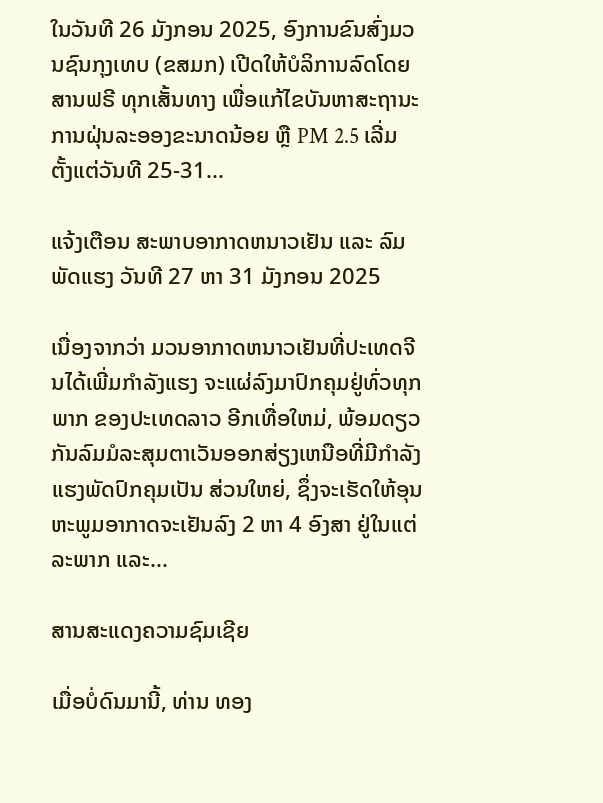ໃນວັນທີ 26 ມັງກອນ 2025, ອົງການຂົນສົ່ງມວນຊົນກຸງເທບ (ຂສມກ) ເປີດໃຫ້ບໍລິການລົດໂດຍສານຟຣີ ທຸກເສັ້ນທາງ ເພື່ອແກ້ໄຂບັນຫາສະຖານະການຝຸ່ນລະອອງຂະນາດນ້ອຍ ຫຼື PM 2.5 ເລີ່ມຕັ້ງແຕ່ວັນທີ 25-31...

ແຈ້ງເຕືອນ ສະພາບອາກາດຫນາວເຢັນ ແລະ ລົມພັດແຮງ ວັນທີ 27 ຫາ 31 ມັງກອນ 2025

ເນື່ອງຈາກວ່າ ມວນອາກາດຫນາວເຢັນທີ່ປະເທດຈີນໄດ້ເພີ່ມກໍາລັງແຮງ ຈະແຜ່ລົງມາປົກຄຸມຢູ່ທົ່ວທຸກພາກ ຂອງປະເທດລາວ ອີກເທື່ອໃຫມ່, ພ້ອມດຽວກັນລົມມໍລະສຸມຕາເວັນອອກສ່ຽງເຫນືອທີ່ມີກໍາລັງແຮງພັດປົກຄຸມເປັນ ສ່ວນໃຫຍ່, ຊຶ່ງຈະເຮັດໃຫ້ອຸນຫະພູມອາກາດຈະເຢັນລົງ 2 ຫາ 4 ອົງສາ ຢູ່ໃນແຕ່ລະພາກ ແລະ...

ສານສະແດງຄວາມຊົມເຊີຍ

ເມື່ອບໍ່ດົນມານີ້, ທ່ານ ທອງ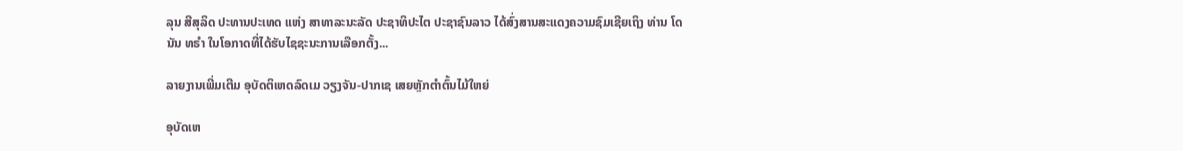ລຸນ ສີສຸລິດ ປະທານປະເທດ ແຫ່ງ ສາທາລະນະລັດ ປະຊາທິປະໄຕ ປະຊາຊົນລາວ ໄດ້ສົ່ງສານສະແດງຄວາມຊົມເຊີຍເຖິງ ທ່ານ ໂດນັນ ທຣໍາ ໃນໂອກາດທີ່ໄດ້ຮັບໄຊຊະນະການເລືອກຕັ້ງ...

ລາຍງານເພີ່ມເຕີມ ອຸບັດຕິເຫດລົດເມ ວຽງຈັນ-ປາກເຊ ເສຍຫຼັກຕຳຕົ້ນໄມ້ໃຫຍ່

ອຸບັດເຫ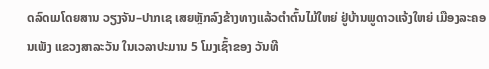ດລົດເມໂດຍສານ ວຽງຈັນ–ປາກເຊ ເສຍຫຼັກລົງຂ້າງທາງແລ້ວຕໍາຕົ້ນໄມ້ໃຫຍ່ ຢູ່ບ້ານພູດາວແຈ້ງໃຫຍ່ ເມືອງລະຄອນເພັງ ແຂວງສາລະວັນ ໃນເວລາປະມານ 5 ໂມງເຊົ້າຂອງ ວັນທີ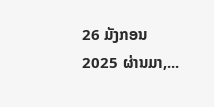26 ມັງກອນ 2025 ຜ່ານມາ,...